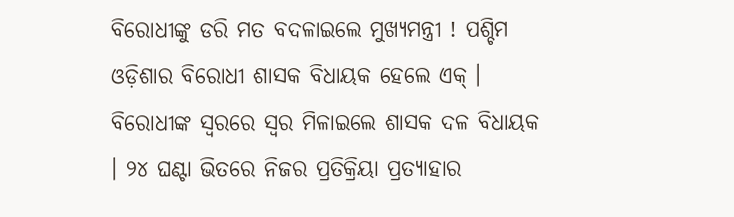ବିରୋଧୀଙ୍କୁ ଡରି ମତ ବଦଳାଇଲେ ମୁଖ୍ୟମନ୍ତ୍ରୀ ! ପଶ୍ଚିମ ଓଡ଼ିଶାର ବିରୋଧୀ ଶାସକ ବିଧାୟକ ହେଲେ ଏକ୍ । ବିରୋଧୀଙ୍କ ସ୍ୱରରେ ସ୍ୱର ମିଳାଇଲେ ଶାସକ ଦଳ ବିଧାୟକ । ୨୪ ଘଣ୍ଟା ଭିତରେ ନିଜର ପ୍ରତିକ୍ରିୟା ପ୍ରତ୍ୟାହାର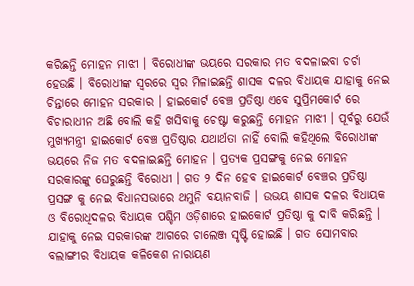କରିଛନ୍ତି ମୋହନ ମାଝୀ । ବିରୋଧୀଙ୍କ ଭୟରେ ସରକାର ମତ ବଦଳାଇବା ଚର୍ଚା ହେଉଛି । ବିରୋଧୀଙ୍କ ସ୍ୱରରେ ସ୍ୱର ମିଳାଇଛନ୍ତି ଶାସକ ଦଳର ବିଧାୟକ ଯାହାକୁ ନେଇ ଚିନ୍ତାରେ ମୋହନ ସରକାର । ହାଇକୋର୍ଟ ବେଞ୍ଚ ପ୍ରତିଷ୍ଠା ଏବେ ସୁପ୍ରିମକୋର୍ଟ ରେ ବିଚାରାଧୀନ ଅଛି ବୋଲି କହି ଖସିବାକୁ ଚେଷ୍ଟା କରୁଛନ୍ତି ମୋହନ ମାଝୀ । ପୂର୍ବରୁ ଯେଉଁ ମୁଖ୍ୟମନ୍ତ୍ରୀ ହାଇକୋର୍ଟ ବେଞ୍ଚ ପ୍ରତିଷ୍ଠାର ଯଥାର୍ଥତା ନାହିଁ ବୋଲି କହିଥିଲେ ବିରୋଧୀଙ୍କ ଭୟରେ ନିଜ ମତ ବଦଳାଇଛନ୍ତି ମୋହନ । ପ୍ରତ୍ୟକ ପ୍ରସଙ୍ଗକୁ ନେଇ ମୋହନ ସରକାରଙ୍କୁ ଘେରୁଛନ୍ତି ବିରୋଧୀ । ଗତ ୨ ଦିନ ହେବ ହାଇକୋର୍ଟ ବେଞ୍ଚର ପ୍ରତିଷ୍ଠା ପ୍ରସଙ୍ଗ କୁ ନେଇ ବିଧାନସଭାରେ ଥମୁନି ବୟାନବାଜି । ଉଭୟ ଶାସକ ଦଳର ବିଧାୟକ ଓ ବିରୋଧିଦଳର ବିଧାୟକ ପଶ୍ଚିମ ଓଡ଼ିଶାରେ ହାଇକୋର୍ଟ ପ୍ରତିଷ୍ଠା କୁ ଦାବି କରିଛନ୍ତି । ଯାହାକୁ ନେଇ ସରକାରଙ୍କ ଆଗରେ ଚାଲେଞ୍ଜ ସୃଷ୍ଟି ହୋଇଛି । ଗତ ସୋମବାର ବଲାଙ୍ଗୀର ବିଧାୟକ କଳିକେଶ ନାରାୟଣ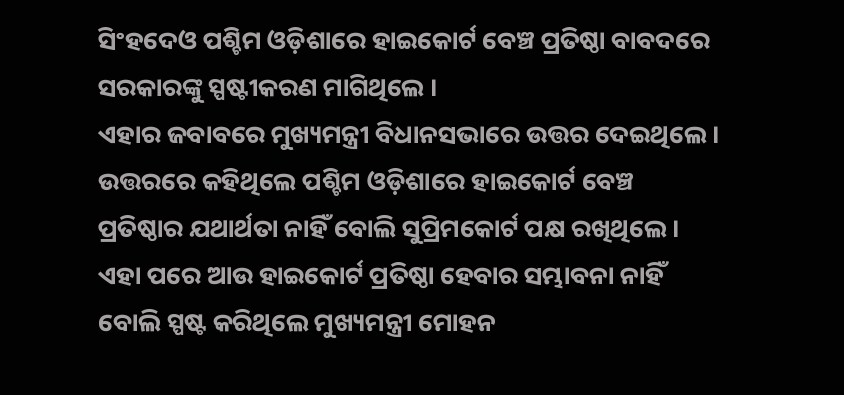ସିଂହଦେଓ ପଶ୍ଚିମ ଓଡ଼ିଶାରେ ହାଇକୋର୍ଟ ବେଞ୍ଚ ପ୍ରତିଷ୍ଠା ବାବଦରେ ସରକାରଙ୍କୁ ସ୍ପଷ୍ଟୀକରଣ ମାଗିଥିଲେ ।
ଏହାର ଜବାବରେ ମୁଖ୍ୟମନ୍ତ୍ରୀ ବିଧାନସଭାରେ ଉତ୍ତର ଦେଇଥିଲେ । ଉତ୍ତରରେ କହିଥିଲେ ପଶ୍ଚିମ ଓଡ଼ିଶାରେ ହାଇକୋର୍ଟ ବେଞ୍ଚ ପ୍ରତିଷ୍ଠାର ଯଥାର୍ଥତା ନାହିଁ ବୋଲି ସୁପ୍ରିମକୋର୍ଟ ପକ୍ଷ ରଖିଥିଲେ । ଏହା ପରେ ଆଉ ହାଇକୋର୍ଟ ପ୍ରତିଷ୍ଠା ହେବାର ସମ୍ଭାବନା ନାହିଁ ବୋଲି ସ୍ପଷ୍ଟ କରିଥିଲେ ମୁଖ୍ୟମନ୍ତ୍ରୀ ମୋହନ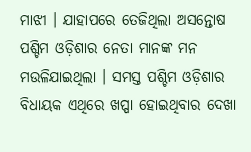ମାଝୀ । ଯାହାପରେ ତେଜିଥିଲା ଅସନ୍ତୋଷ ପଶ୍ଚିମ ଓଡ଼ିଶାର ନେତା ମାନଙ୍କ ମନ ମଉଳିଯାଇଥିଲା । ସମସ୍ତ ପଶ୍ଚିମ ଓଡ଼ିଶାର ବିଧାୟକ ଏଥିରେ ଖପ୍ପା ହୋଇଥିବାର ଦେଖା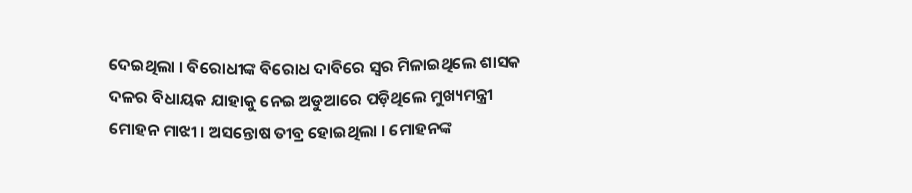ଦେଇଥିଲା । ବିରୋଧୀଙ୍କ ବିରୋଧ ଦାବିରେ ସ୍ୱର ମିଳାଇଥିଲେ ଶାସକ ଦଳର ବିଧାୟକ ଯାହାକୁ ନେଇ ଅଡୁଆରେ ପଡ଼ିଥିଲେ ମୁଖ୍ୟମନ୍ତ୍ରୀ ମୋହନ ମାଝୀ । ଅସନ୍ତୋଷ ତୀବ୍ର ହୋଇଥିଲା । ମୋହନଙ୍କ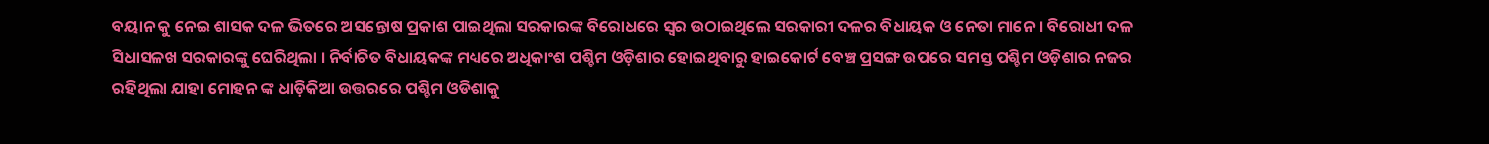ବୟାନ କୁ ନେଇ ଶାସକ ଦଳ ଭିତରେ ଅସନ୍ତୋଷ ପ୍ରକାଶ ପାଇଥିଲା ସରକାରଙ୍କ ବିରୋଧରେ ସ୍ୱର ଉଠାଇଥିଲେ ସରକାରୀ ଦଳର ବିଧାୟକ ଓ ନେତା ମାନେ । ବିରୋଧୀ ଦଳ ସିଧାସଳଖ ସରକାରଙ୍କୁ ଘେରିଥିଲା । ନିର୍ବାଚିତ ବିଧାୟକଙ୍କ ମଧ୍ୟରେ ଅଧିକାଂଶ ପଶ୍ଚିମ ଓଡ଼ିଶାର ହୋଇଥିବାରୁ ହାଇକୋର୍ଟ ବେଞ୍ଚ ପ୍ରସଙ୍ଗ ଉପରେ ସମସ୍ତ ପଶ୍ଚିମ ଓଡ଼ିଶାର ନଜର ରହିଥିଲା ଯାହା ମୋହନ ଙ୍କ ଧାଡ଼ିକିଆ ଉତ୍ତରରେ ପଶ୍ଚିମ ଓଡିଶାକୁ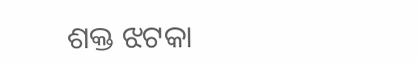ଶକ୍ତ ଝଟକା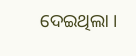ଦେଇଥିଲା ।